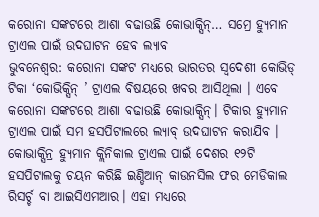କରୋନା ସଙ୍କଟରେ ଆଶା ବଢାଉଛି କୋଭାକ୍ସିନ୍… ସମ୍ରେ ହ୍ୟୁମାନ ଟ୍ରାଏଲ ପାଇଁ ଉଦଘାଟନ ହେବ ଲ୍ୟାବ
ଭୁବନେଶ୍ୱର: କରୋନା ସଙ୍କଟ ମଧ୍ୟରେ ଭାରତର ସ୍ୱଦେଶୀ କୋଭିଡ୍ ଟିକା ‘କୋଭିକ୍ସିନ୍ ’ ଟ୍ରାଏଲ ବିଷୟରେ ଖବର ଆସିଥିଲା । ଏବେ କରୋନା ସଙ୍କଟରେ ଆଶା ବଢାଉଛି କୋଭାକ୍ସିନ୍। ଟିକାର ହ୍ୟୁମାନ ଟ୍ରାଏଲ ପାଇଁ ସମ ହସପିଟାଲରେ ଲ୍ୟାବ୍ ଉଦଘାଟନ କରାଯିବ । କୋଭାକ୍ସିନ୍ର ହ୍ୟୁମାନ କ୍ଲିନିକାଲ ଟ୍ରାଏଲ ପାଇଁ ଦେଶର ୧୨ଟି ହସପିଟାଲକୁ ଚୟନ କରିଛି ଇଣ୍ଡିଆନ୍ କାଉନସିଲ ଫର ମେଡିକାଲ ରିସର୍ଚ୍ଚ ବା ଆଇସିଏମଆର। ଏହା ମଧ୍ୟରେ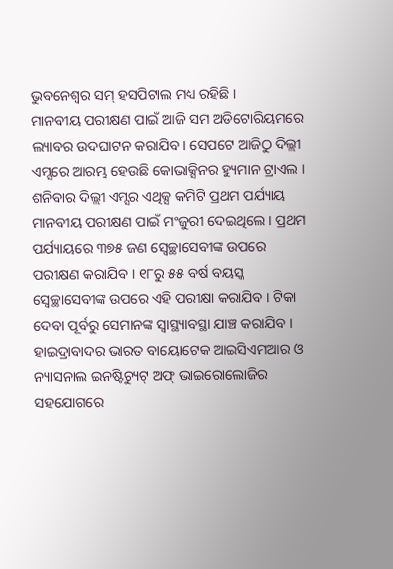ଭୁବନେଶ୍ୱର ସମ୍ ହସପିଟାଲ ମଧ୍ୟ ରହିଛି ।
ମାନବୀୟ ପରୀକ୍ଷଣ ପାଇଁ ଆଜି ସମ ଅଡିଟୋରିୟମରେ ଲ୍ୟାବର ଉଦଘାଟନ କରାଯିବ। ସେପଟେ ଆଜିଠୁ ଦିଲ୍ଲୀ ଏମ୍ସରେ ଆରମ୍ଭ ହେଉଛି କୋଭାକ୍ସିନର ହ୍ୟୁମାନ ଟ୍ରାଏଲ । ଶନିବାର ଦିଲ୍ଲୀ ଏମ୍ସର ଏଥିକ୍ସ କମିଟି ପ୍ରଥମ ପର୍ଯ୍ୟାୟ ମାନବୀୟ ପରୀକ୍ଷଣ ପାଇଁ ମଂଜୁରୀ ଦେଇଥିଲେ । ପ୍ରଥମ ପର୍ଯ୍ୟାୟରେ ୩୭୫ ଜଣ ସ୍ୱେଚ୍ଛାସେବୀଙ୍କ ଉପରେ ପରୀକ୍ଷଣ କରାଯିବ । ୧୮ରୁ ୫୫ ବର୍ଷ ବୟସ୍କ ସ୍ୱେଚ୍ଛାସେବୀଙ୍କ ଉପରେ ଏହି ପରୀକ୍ଷା କରାଯିବ । ଟିକା ଦେବା ପୂର୍ବରୁ ସେମାନଙ୍କ ସ୍ୱାସ୍ଥ୍ୟାବସ୍ଥା ଯାଞ୍ଚ କରାଯିବ । ହାଇଦ୍ରାବାଦର ଭାରତ ବାୟୋଟେକ ଆଇସିଏମଆର ଓ ନ୍ୟାସନାଲ ଇନଷ୍ଟିଚ୍ୟୁଟ୍ ଅଫ୍ ଭାଇରୋଲୋଜିର ସହଯୋଗରେ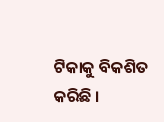ଟିକାକୁ ବିକଶିତ କରିଛି ।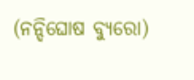(ନନ୍ଦିଘୋଷ ବ୍ୟୁରୋ)